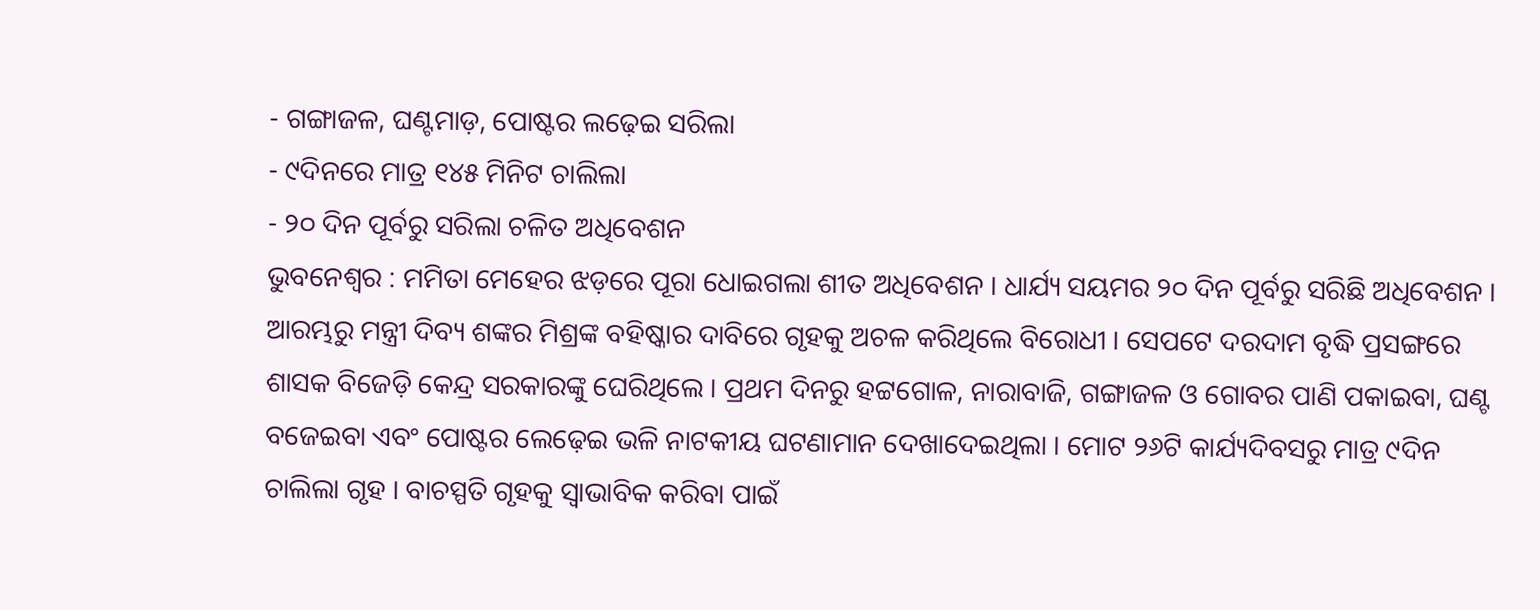- ଗଙ୍ଗାଜଳ, ଘଣ୍ଟମାଡ଼, ପୋଷ୍ଟର ଲଢ଼େଇ ସରିଲା
- ୯ଦିନରେ ମାତ୍ର ୧୪୫ ମିନିଟ ଚାଲିଲା
- ୨୦ ଦିନ ପୂର୍ବରୁ ସରିଲା ଚଳିତ ଅଧିବେଶନ
ଭୁବନେଶ୍ୱର : ମମିତା ମେହେର ଝଡ଼ରେ ପୂରା ଧୋଇଗଲା ଶୀତ ଅଧିବେଶନ । ଧାର୍ଯ୍ୟ ସୟମର ୨୦ ଦିନ ପୂର୍ବରୁ ସରିଛି ଅଧିବେଶନ । ଆରମ୍ଭରୁ ମନ୍ତ୍ରୀ ଦିବ୍ୟ ଶଙ୍କର ମିଶ୍ରଙ୍କ ବହିଷ୍କାର ଦାବିରେ ଗୃହକୁ ଅଚଳ କରିଥିଲେ ବିରୋଧୀ । ସେପଟେ ଦରଦାମ ବୃଦ୍ଧି ପ୍ରସଙ୍ଗରେ ଶାସକ ବିଜେଡ଼ି କେନ୍ଦ୍ର ସରକାରଙ୍କୁ ଘେରିଥିଲେ । ପ୍ରଥମ ଦିନରୁ ହଟ୍ଟଗୋଳ, ନାରାବାଜି, ଗଙ୍ଗାଜଳ ଓ ଗୋବର ପାଣି ପକାଇବା, ଘଣ୍ଟ ବଜେଇବା ଏବଂ ପୋଷ୍ଟର ଲେଢ଼େଇ ଭଳି ନାଟକୀୟ ଘଟଣାମାନ ଦେଖାଦେଇଥିଲା । ମୋଟ ୨୬ଟି କାର୍ଯ୍ୟଦିବସରୁ ମାତ୍ର ୯ଦିନ ଚାଲିଲା ଗୃହ । ବାଚସ୍ପତି ଗୃହକୁ ସ୍ୱାଭାବିକ କରିବା ପାଇଁ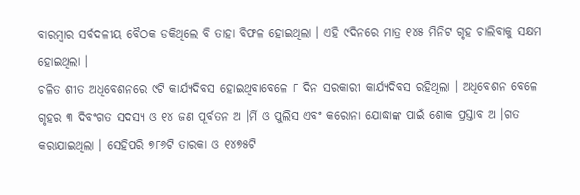ବାରମ୍ବାର ସର୍ବଦଳୀୟ ବୈଠକ ଡକିଥିଲେ ବି ତାହା ବିଫଳ ହୋଇଥିଲା । ଏହି ୯ଦିନରେ ମାତ୍ର ୧୪୫ ମିନିଟ ଗୃହ ଚାଲିବାକୁ ସକ୍ଷମ ହୋଇଥିଲା ।
ଚଳିତ ଶୀତ ଅଧିବେଶନରେ ୯ଟି କାର୍ଯ୍ୟଦିବସ ହୋଇଥିବାବେଳେ ୮ ଦିନ ସରକାରୀ କାର୍ଯ୍ୟଦିବସ ରହିଥିଲା । ଅଧିବେଶନ ବେଳେ ଗୃହର ୩ ଦିବଂଗତ ସଦସ୍ୟ ଓ ୧୪ ଜଣ ପୂର୍ବତନ ଅ ।ର୍ମି ଓ ପୁଲିସ ଏବଂ କରୋନା ଯୋଦ୍ଧାଙ୍କ ପାଇଁ ଶୋକ ପ୍ରସ୍ତାବ ଅ ।ଗତ କରାଯାଇଥିଲା । ସେହିପରି ୭୮୬ଟି ତାରକା ଓ ୧୪୭୫ଟି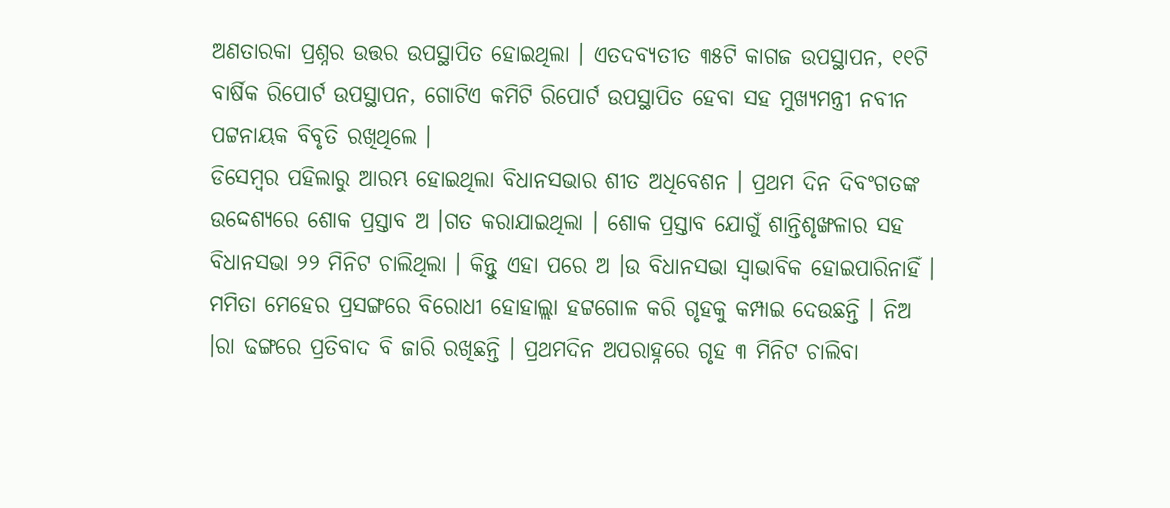ଅଣତାରକା ପ୍ରଶ୍ନର ଉତ୍ତର ଉପସ୍ଥାପିତ ହୋଇଥିଲା । ଏତଦବ୍ୟତୀତ ୩୫ଟି କାଗଜ ଉପସ୍ଥାପନ, ୧୧ଟି ବାର୍ଷିକ ରିପୋର୍ଟ ଉପସ୍ଥାପନ, ଗୋଟିଏ କମିଟି ରିପୋର୍ଟ ଉପସ୍ଥାପିତ ହେବା ସହ ମୁଖ୍ୟମନ୍ତ୍ରୀ ନବୀନ ପଟ୍ଟନାୟକ ବିବୃତି ରଖିଥିଲେ ।
ଡିସେମ୍ବର ପହିଲାରୁ ଆରମ୍ଭ ହୋଇଥିଲା ବିଧାନସଭାର ଶୀତ ଅଧିବେଶନ । ପ୍ରଥମ ଦିନ ଦିବଂଗତଙ୍କ ଉଦ୍ଦେଶ୍ୟରେ ଶୋକ ପ୍ରସ୍ତାବ ଅ ।ଗତ କରାଯାଇଥିଲା । ଶୋକ ପ୍ରସ୍ତାବ ଯୋଗୁଁ ଶାନ୍ତିଶୃଙ୍ଖଳାର ସହ ବିଧାନସଭା ୨୨ ମିନିଟ ଚାଲିଥିଲା । କିନ୍ତୁ ଏହା ପରେ ଅ ।ଉ ବିଧାନସଭା ସ୍ୱାଭାବିକ ହୋଇପାରିନାହିଁ । ମମିତା ମେହେର ପ୍ରସଙ୍ଗରେ ବିରୋଧୀ ହୋହାଲ୍ଲା ହଟ୍ଟଗୋଳ କରି ଗୃହକୁ କମ୍ପାଇ ଦେଉଛନ୍ତି । ନିଅ ।ରା ଢଙ୍ଗରେ ପ୍ରତିବାଦ ବି ଜାରି ରଖିଛନ୍ତି । ପ୍ରଥମଦିନ ଅପରାହ୍ନରେ ଗୃହ ୩ ମିନିଟ ଚାଲିବା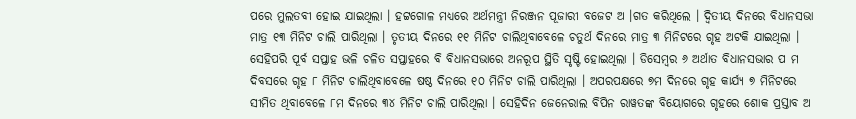ପରେ ମୁଲତବୀ ହୋଇ ଯାଇଥିଲା । ହଟ୍ଟଗୋଳ ମଧ୍ୟରେ ଅର୍ଥମନ୍ତ୍ରୀ ନିରଞ୍ଜନ ପୂଜାରୀ ବଜେଟ ଅ ।ଗତ କରିଥିଲେ । ଦ୍ୱିତୀୟ ଦିନରେ ବିଧାନସଭା ମାତ୍ର ୧୩ ମିନିଟ ଚାଲି ପାରିଥିଲା । ତୃତୀୟ ଦିନରେ ୧୧ ମିନିଟ ଚାଲିଥିବାବେଳେ ଚତୁର୍ଥ ଦିନରେ ମାତ୍ର ୩ ମିନିଟରେ ଗୃହ ଅଟକି ଯାଇଥିଲା ।
ସେହିପରି ପୂର୍ବ ସପ୍ତାହ ଭଳି ଚଳିତ ସପ୍ତାହରେ ବି ବିଧାନସଭାରେ ଅନରୂପ ସ୍ଥିତି ସୃଷ୍ଟି ହୋଇଥିଲା । ଡିସେମ୍ବର ୬ ଅର୍ଥାତ ବିଧାନସଭାର ପ ମ ଦିବସରେ ଗୃହ ୮ ମିନିଟ ଚାଲିଥିବାବେଳେ ଷଷ୍ଠ ଦିନରେ ୧୦ ମିନିଟ ଚାଲି ପାରିଥିଲା । ଅପରପକ୍ଷରେ ୭ମ ଦିନରେ ଗୃହ କାର୍ଯ୍ୟ ୭ ମିନିଟରେ ସୀମିତ ଥିବାବେଳେ ୮ମ ଦିନରେ ୩୪ ମିନିଟ ଚାଲି ପାରିଥିଲା । ସେହିଦିନ ଜେନେରାଲ ବିପିନ ରାୱତଙ୍କ ବିୟୋଗରେ ଗୃହରେ ଶୋକ ପ୍ରସ୍ତାବ ଅ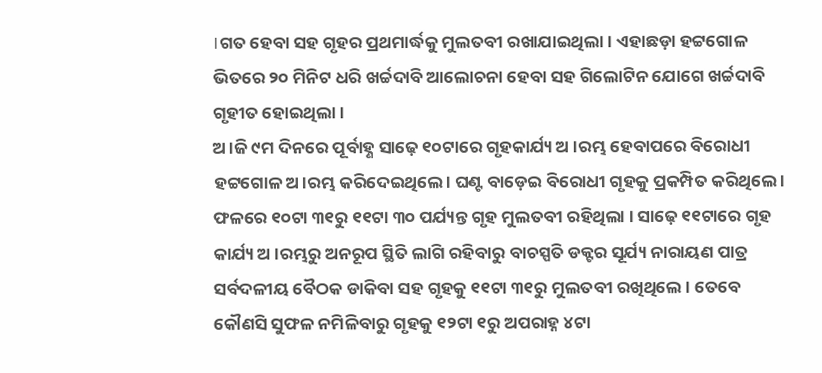।ଗତ ହେବା ସହ ଗୃହର ପ୍ରଥମାର୍ଦ୍ଧକୁ ମୁଲତବୀ ରଖାଯାଇଥିଲା । ଏହାଛଡ଼ା ହଟ୍ଟଗୋଳ ଭିତରେ ୨୦ ମିନିଟ ଧରି ଖର୍ଚ୍ଚଦାବି ଆଲୋଚନା ହେବା ସହ ଗିଲୋଟିନ ଯୋଗେ ଖର୍ଚ୍ଚଦାବି ଗୃହୀତ ହୋଇଥିଲା ।
ଅ।ଜି ୯ମ ଦିନରେ ପୂର୍ବାହ୍ଣ ସାଢ଼େ ୧୦ଟାରେ ଗୃହକାର୍ଯ୍ୟ ଅ ।ରମ୍ଭ ହେବାପରେ ବିରୋଧୀ ହଟ୍ଟଗୋଳ ଅ।ରମ୍ଭ କରିଦେଇଥିଲେ । ଘଣ୍ଟ ବାଡ଼େଇ ବିରୋଧୀ ଗୃହକୁ ପ୍ରକମ୍ପିତ କରିଥିଲେ । ଫଳରେ ୧୦ଟା ୩୧ରୁ ୧୧ଟା ୩୦ ପର୍ଯ୍ୟନ୍ତ ଗୃହ ମୁଲତବୀ ରହିଥିଲା । ସାଢ଼େ ୧୧ଟାରେ ଗୃହ କାର୍ଯ୍ୟ ଅ ।ରମ୍ଭରୁ ଅନରୂପ ସ୍ଥିତି ଲାଗି ରହିବାରୁ ବାଚସ୍ପତି ଡକ୍ଟର ସୂର୍ଯ୍ୟ ନାରାୟଣ ପାତ୍ର ସର୍ବଦଳୀୟ ବୈଠକ ଡାକିବା ସହ ଗୃହକୁ ୧୧ଟା ୩୧ରୁ ମୁଲତବୀ ରଖିଥିଲେ । ତେବେ କୌଣସି ସୁଫଳ ନମିଳିବାରୁ ଗୃହକୁ ୧୨ଟା ୧ରୁ ଅପରାହ୍ନ ୪ଟା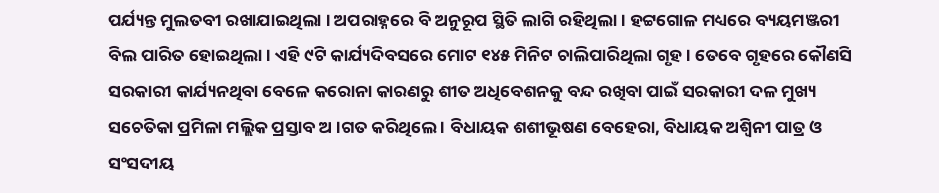ପର୍ଯ୍ୟନ୍ତ ମୁଲତବୀ ରଖାଯାଇଥିଲା । ଅପରାହ୍ନରେ ବି ଅନୁରୂପ ସ୍ଥିତି ଲାଗି ରହିଥିଲା । ହଟ୍ଟଗୋଳ ମଧ୍ୟରେ ବ୍ୟୟମଞ୍ଜରୀ ବିଲ ପାରିତ ହୋଇଥିଲା । ଏହି ୯ଟି କାର୍ଯ୍ୟଦିବସରେ ମୋଟ ୧୪୫ ମିନିଟ ଚାଲିପାରିଥିଲା ଗୃହ । ତେବେ ଗୃହରେ କୌଣସି ସରକାରୀ କାର୍ଯ୍ୟନଥିବା ବେଳେ କରୋନା କାରଣରୁ ଶୀତ ଅଧିବେଶନକୁ ବନ୍ଦ ରଖିବା ପାଇଁ ସରକାରୀ ଦଳ ମୁଖ୍ୟ ସଚେତିକା ପ୍ରମିଳା ମଲ୍ଲିକ ପ୍ରସ୍ତାବ ଅ ।ଗତ କରିଥିଲେ । ବିଧାୟକ ଶଶୀଭୂଷଣ ବେହେରା, ବିଧାୟକ ଅଶ୍ୱିନୀ ପାତ୍ର ଓ ସଂସଦୀୟ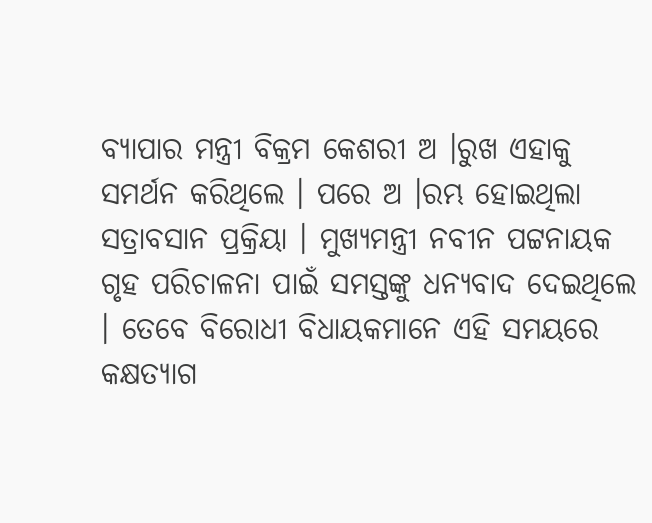ବ୍ୟାପାର ମନ୍ତ୍ରୀ ବିକ୍ରମ କେଶରୀ ଅ ।ରୁଖ ଏହାକୁ ସମର୍ଥନ କରିଥିଲେ । ପରେ ଅ ।ରମ୍ଭ ହୋଇଥିଲା ସତ୍ରାବସାନ ପ୍ରକ୍ରିୟା । ମୁଖ୍ୟମନ୍ତ୍ରୀ ନବୀନ ପଟ୍ଟନାୟକ ଗୃହ ପରିଚାଳନା ପାଇଁ ସମସ୍ତଙ୍କୁ ଧନ୍ୟବାଦ ଦେଇଥିଲେ । ତେବେ ବିରୋଧୀ ବିଧାୟକମାନେ ଏହି ସମୟରେ କକ୍ଷତ୍ୟାଗ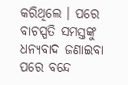କରିଥିଲେ । ପରେ ବାଚସ୍ପତି ସମସ୍ତଙ୍କୁ ଧନ୍ୟବାଦ ଜଣାଇବା ପରେ ବନ୍ଦେ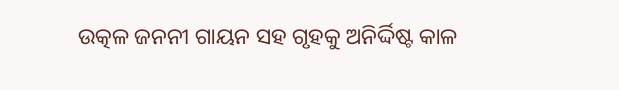ଉତ୍କଳ ଜନନୀ ଗାୟନ ସହ ଗୃହକୁ ଅନିର୍ଦ୍ଦିଷ୍ଟ କାଳ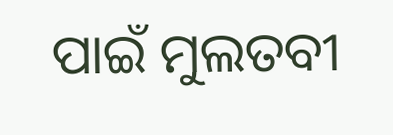ପାଇଁ ମୁଲତବୀ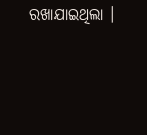ରଖାଯାଇଥିଲା ।